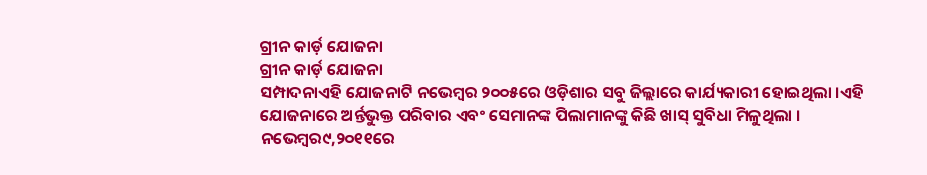ଗ୍ରୀନ କାର୍ଡ଼ ଯୋଜନା
ଗ୍ରୀନ କାର୍ଡ଼ ଯୋଜନା
ସମ୍ପାଦନାଏହି ଯୋଜନାଟି ନଭେମ୍ବର ୨୦୦୫ରେ ଓଡ଼ିଶାର ସବୁ ଜିଲ୍ଲାରେ କାର୍ଯ୍ୟକାରୀ ହୋଇଥିଲା ।ଏହି ଯୋଜନାରେ ଅର୍ନ୍ତଭୁକ୍ତ ପରିବାର ଏବଂ ସେମାନଙ୍କ ପିଲାମାନଙ୍କୁ କିଛି ଖାସ୍ ସୁବିଧା ମିଳୁଥିଲା । ନଭେମ୍ବର୯,୨୦୧୧ରେ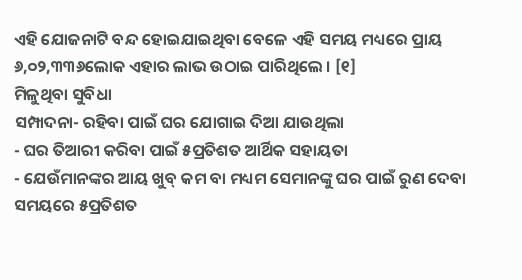ଏହି ଯୋଜନାଟି ବନ୍ଦ ହୋଇଯାଇଥିବା ବେଳେ ଏହି ସମୟ ମଧ୍ୟରେ ପ୍ରାୟ ୬,୦୨,୩୩୬ଲୋକ ଏହାର ଲାଭ ଉଠାଇ ପାରିଥିଲେ । [୧]
ମିଳୁଥିବା ସୁବିଧା
ସମ୍ପାଦନା- ରହିବା ପାଇଁ ଘର ଯୋଗାଇ ଦିଆ ଯାଉଥିଲା
- ଘର ତିଆରୀ କରିବା ପାଇଁ ୫ପ୍ରତିଶତ ଆର୍ଥିକ ସହାୟତା
- ଯେଉଁମାନଙ୍କର ଆୟ ଖୁବ୍ କମ ବା ମଧ୍ୟମ ସେମାନଙ୍କୁ ଘର ପାଇଁ ରୁଣ ଦେବା ସମୟରେ ୫ପ୍ରତିଶତ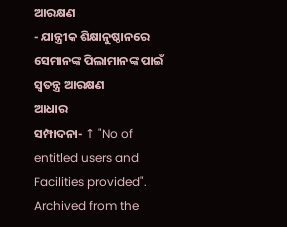ଆରକ୍ଷଣ
- ଯାନ୍ତ୍ରୀକ ଶିକ୍ଷାନୁଷ୍ଠାନରେ ସେମାନଙ୍କ ପିଲାମାନଙ୍କ ପାଇଁ ସ୍ୱତନ୍ତ୍ର ଆରକ୍ଷଣ
ଆଧାର
ସମ୍ପାଦନା- ↑ "No of entitled users and Facilities provided". Archived from the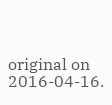original on 2016-04-16.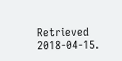Retrieved 2018-04-15.